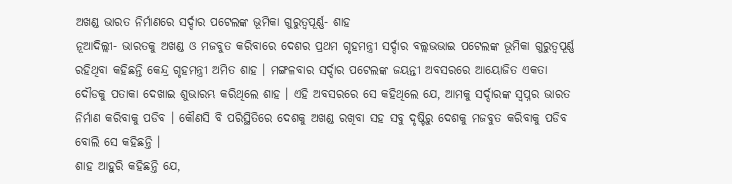ଅଖଣ୍ଡ ଭାରତ ନିର୍ମାଣରେ ସର୍ଦ୍ଦାର ପଟେଲଙ୍କ ଭୂମିକା ଗୁରୁତ୍ୱପୂର୍ଣ୍ଣ- ଶାହ
ନୂଆଦିଲ୍ଲୀ- ଭାରତକୁ ଅଖଣ୍ଡ ଓ ମଜବୁତ କରିବାରେ ଦେଶର ପ୍ରଥମ ଗୃହମନ୍ତ୍ରୀ ସର୍ଦ୍ଦାର ବଲ୍ଲଭଭାଇ ପଟେଲଙ୍କ ଭୂମିକା ଗୁରୁତ୍ୱପୂର୍ଣ୍ଣ ରହିଥିବା କହିଛନ୍ତି କେନ୍ଦ୍ର ଗୃହମନ୍ତ୍ରୀ ଅମିତ ଶାହ । ମଙ୍ଗଳବାର ସର୍ଦ୍ଦାର ପଟେଲଙ୍କ ଜୟନ୍ତୀ ଅବସରରେ ଆୟୋଜିତ ଏକତା ଦୌଡକୁ ପତାକା ଦେଖାଇ ଶୁଭାରମ୍ଭ କରିଥିଲେ ଶାହ । ଏହି ଅବସରରେ ସେ କହିଥିଲେ ଯେ, ଆମକୁ ସର୍ଦ୍ଦାରଙ୍କ ସ୍ୱପ୍ନର ଭାରତ ନିର୍ମାଣ କରିବାକୁ ପଡିବ । କୌଣସି ବି ପରିସ୍ଥିତିରେ ଦେଶକୁ ଅଖଣ୍ଡ ରଖିବା ସହ ସବୁ ଦୃଷ୍ଟିରୁ ଦେଶକୁ ମଜବୁତ କରିବାକୁ ପଡିବ ବୋଲି ସେ କହିଛନ୍ତି ।
ଶାହ ଆହୁରି କହିଛନ୍ତି ଯେ,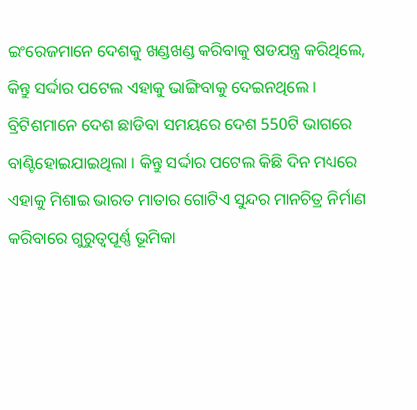ଇଂରେଜମାନେ ଦେଶକୁ ଖଣ୍ଡଖଣ୍ଡ କରିବାକୁ ଷଡଯନ୍ତ୍ର କରିଥିଲେ, କିନ୍ତୁ ସର୍ଦ୍ଦାର ପଟେଲ ଏହାକୁ ଭାଙ୍ଗିବାକୁ ଦେଇନଥିଲେ । ବ୍ରିଟିଶମାନେ ଦେଶ ଛାଡିବା ସମୟରେ ଦେଶ 550ଟି ଭାଗରେ ବାଣ୍ଟିହୋଇଯାଇଥିଲା । କିନ୍ତୁ ସର୍ଦ୍ଦାର ପଟେଲ କିଛି ଦିନ ମଧ୍ୟରେ ଏହାକୁ ମିଶାଇ ଭାରତ ମାତାର ଗୋଟିଏ ସୁନ୍ଦର ମାନଚିତ୍ର ନିର୍ମାଣ କରିବାରେ ଗୁରୁତ୍ୱପୂର୍ଣ୍ଣ ଭୂମିକା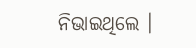ନିଭାଇଥିଲେ ।